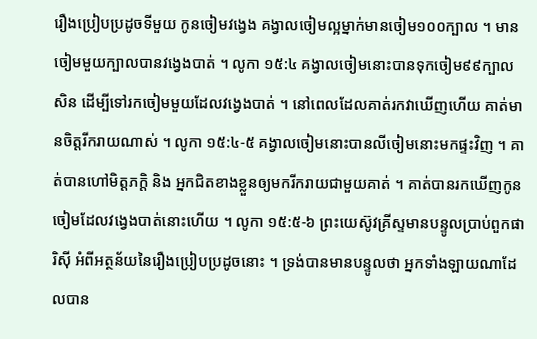រឿងប្រៀបប្រដូចទីមួយ កូនចៀមវង្វេង គង្វាលចៀមល្អម្នាក់មានចៀម១០០ក្បាល ។ មានចៀមមួយក្បាលបានវង្វេងបាត់ ។ លូកា ១៥:៤ គង្វាលចៀមនោះបានទុកចៀម៩៩ក្បាលសិន ដើម្បីទៅរកចៀមមួយដែលវង្វេងបាត់ ។ នៅពេលដែលគាត់រកវាឃើញហើយ គាត់មានចិត្តរីករាយណាស់ ។ លូកា ១៥:៤-៥ គង្វាលចៀមនោះបានលីចៀមនោះមកផ្ទះវិញ ។ គាត់បានហៅមិត្តភក្ដិ និង អ្នកជិតខាងខ្លួនឲ្យមករីករាយជាមួយគាត់ ។ គាត់បានរកឃើញកូនចៀមដែលវង្វេងបាត់នោះហើយ ។ លូកា ១៥:៥-៦ ព្រះយេស៊ូវគ្រីស្ទមានបន្ទូលប្រាប់ពួកផារិស៊ី អំពីអត្ថន័យនៃរឿងប្រៀបប្រដូចនោះ ។ ទ្រង់បានមានបន្ទូលថា អ្នកទាំងឡាយណាដែលបាន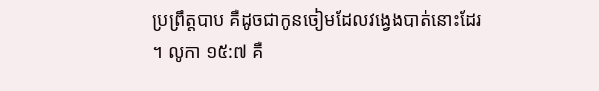ប្រព្រឹត្តបាប គឺដូចជាកូនចៀមដែលវង្វេងបាត់នោះដែរ ។ លូកា ១៥:៧ គឺ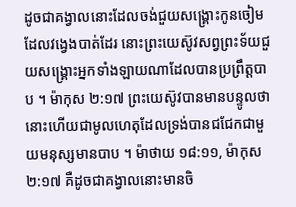ដូចជាគង្វាលនោះដែលចង់ជួយសង្គ្រោះកូនចៀមដែលវង្វេងបាត់ដែរ នោះព្រះយេស៊ូវសព្វព្រះទ័យជួយសង្គ្រោះអ្នកទាំងឡាយណាដែលបានប្រព្រឹត្តបាប ។ ម៉ាកុស ២:១៧ ព្រះយេស៊ូវបានមានបន្ទូលថា នោះហើយជាមូលហេតុដែលទ្រង់បានជជែកជាមួយមនុស្សមានបាប ។ ម៉ាថាយ ១៨:១១, ម៉ាកុស ២:១៧ គឺដូចជាគង្វាលនោះមានចិ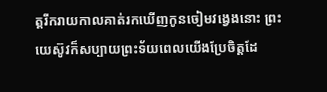ត្តរីករាយកាលគាត់រកឃើញកូនចៀមវង្វេងនោះ ព្រះយេស៊ូវក៏សប្បាយព្រះទ័យពេលយើងប្រែចិត្តដែ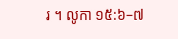រ ។ លូកា ១៥:៦–៧